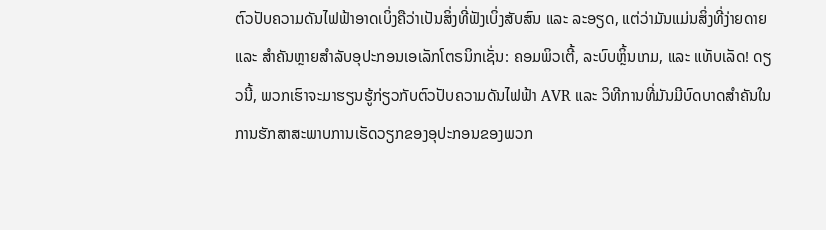ຕົວປັບຄວາມດັນໄຟຟ້າອາດເບິ່ງຄືວ່າເປັນສິ່ງທີ່ຟັງເບິ່ງສັບສົນ ແລະ ລະອຽດ, ແຕ່ວ່າມັນແມ່ນສິ່ງທີ່ງ່າຍດາຍ ແລະ ສຳຄັນຫຼາຍສຳລັບອຸປະກອນເອເລັກໂຕຣນິກເຊັ່ນ: ຄອມພິວເຕີ້, ລະບົບຫຼິ້ນເກມ, ແລະ ແທັບເລັດ! ດຽວນີ້, ພວກເຮົາຈະມາຮຽນຮູ້ກ່ຽວກັບຕົວປັບຄວາມດັນໄຟຟ້າ AVR ແລະ ວິທີການທີ່ມັນມີບົດບາດສຳຄັນໃນການຮັກສາສະພາບການເຮັດວຽກຂອງອຸປະກອນຂອງພວກ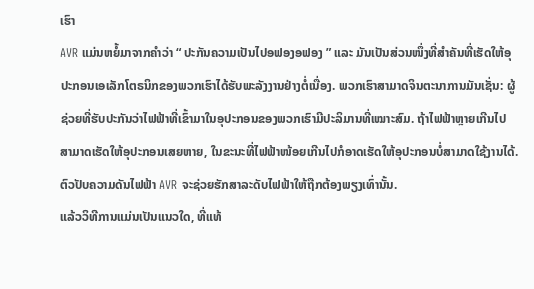ເຮົາ
AVR ແມ່ນຫຍໍ້ມາຈາກຄຳວ່າ “ ປະກັນຄວາມເປັນໄປອຟອງອຟອງ ” ແລະ ມັນເປັນສ່ວນໜຶ່ງທີ່ສຳຄັນທີ່ເຮັດໃຫ້ອຸປະກອນເອເລັກໂຕຣນິກຂອງພວກເຮົາໄດ້ຮັບພະລັງງານຢ່າງຕໍ່ເນື່ອງ. ພວກເຮົາສາມາດຈິນຕະນາການມັນເຊັ່ນ: ຜູ້ຊ່ວຍທີ່ຮັບປະກັນວ່າໄຟຟ້າທີ່ເຂົ້າມາໃນອຸປະກອນຂອງພວກເຮົາມີປະລິມານທີ່ເໝາະສົມ. ຖ້າໄຟຟ້າຫຼາຍເກີນໄປສາມາດເຮັດໃຫ້ອຸປະກອນເສຍຫາຍ, ໃນຂະນະທີ່ໄຟຟ້າໜ້ອຍເກີນໄປກໍອາດເຮັດໃຫ້ອຸປະກອນບໍ່ສາມາດໃຊ້ງານໄດ້. ຕົວປັບຄວາມດັນໄຟຟ້າ AVR ຈະຊ່ວຍຮັກສາລະດັບໄຟຟ້າໃຫ້ຖືກຕ້ອງພຽງເທົ່ານັ້ນ.
ແລ້ວວິທີການແມ່ນເປັນແນວໃດ, ທີ່ແທ້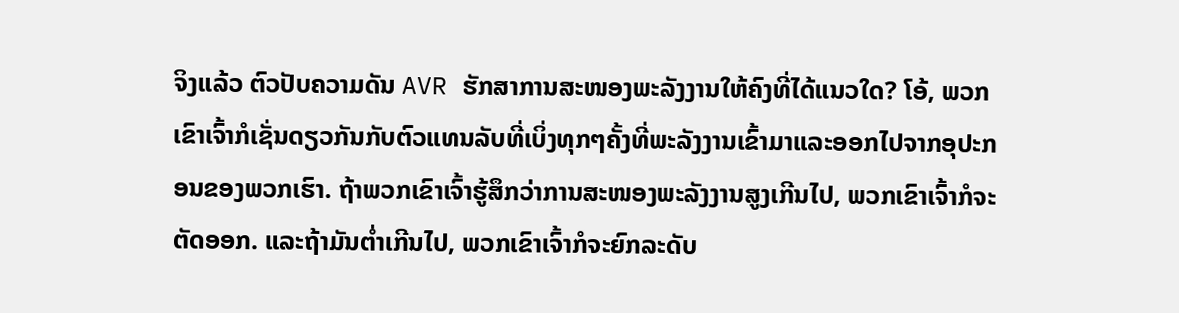ຈິງແລ້ວ ຕົວປັບຄວາມດັນ AVR ຮັກສາການສະໜອງພະລັງງານໃຫ້ຄົງທີ່ໄດ້ແນວໃດ? ໂອ້, ພວກເຂົາເຈົ້າກໍເຊັ່ນດຽວກັນກັບຕົວແທນລັບທີ່ເບິ່ງທຸກໆຄັ້ງທີ່ພະລັງງານເຂົ້າມາແລະອອກໄປຈາກອຸປະກອນຂອງພວກເຮົາ. ຖ້າພວກເຂົາເຈົ້າຮູ້ສຶກວ່າການສະໜອງພະລັງງານສູງເກີນໄປ, ພວກເຂົາເຈົ້າກໍຈະຕັດອອກ. ແລະຖ້າມັນຕ່ຳເກີນໄປ, ພວກເຂົາເຈົ້າກໍຈະຍົກລະດັບ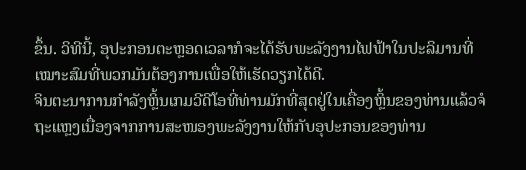ຂຶ້ນ. ວິທີນີ້, ອຸປະກອນຕະຫຼອດເວລາກໍຈະໄດ້ຮັບພະລັງງານໄຟຟ້າໃນປະລິມານທີ່ເໝາະສົມທີ່ພວກມັນຕ້ອງການເພື່ອໃຫ້ເຮັດວຽກໄດ້ດີ.
ຈິນຕະນາການກຳລັງຫຼິ້ນເກມວີດີໂອທີ່ທ່ານມັກທີ່ສຸດຢູ່ໃນເຄື່ອງຫຼິ້ນຂອງທ່ານແລ້ວຈໍຖະແຫຼງເນື່ອງຈາກການສະໜອງພະລັງງານໃຫ້ກັບອຸປະກອນຂອງທ່ານ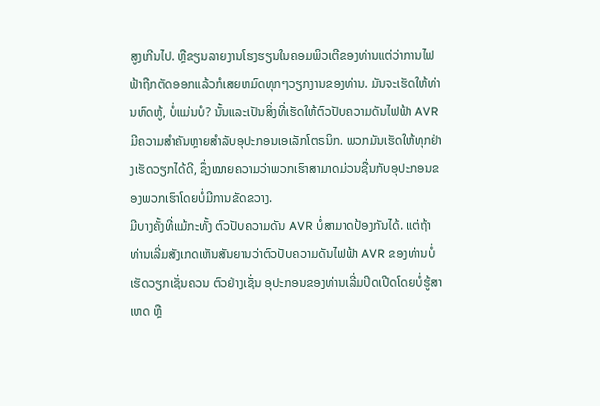ສູງເກີນໄປ. ຫຼືຂຽນລາຍງານໂຮງຮຽນໃນຄອມພິວເຕີຂອງທ່ານແຕ່ວ່າການໄຟຟ້າຖືກຕັດອອກແລ້ວກໍເສຍຫມົດທຸກໆວຽກງານຂອງທ່ານ. ມັນຈະເຮັດໃຫ້ທ່ານຫົດຫູ້, ບໍ່ແມ່ນບໍ? ນັ້ນແລະເປັນສິ່ງທີ່ເຮັດໃຫ້ຕົວປັບຄວາມດັນໄຟຟ້າ AVR ມີຄວາມສຳຄັນຫຼາຍສຳລັບອຸປະກອນເອເລັກໂຕຣນິກ. ພວກມັນເຮັດໃຫ້ທຸກຢ່າງເຮັດວຽກໄດ້ດີ, ຊຶ່ງໝາຍຄວາມວ່າພວກເຮົາສາມາດມ່ວນຊື່ນກັບອຸປະກອນຂອງພວກເຮົາໂດຍບໍ່ມີການຂັດຂວາງ.
ມີບາງຄັ້ງທີ່ແມ້ກະທັ້ງ ຕົວປັບຄວາມດັນ AVR ບໍ່ສາມາດປ້ອງກັນໄດ້. ແຕ່ຖ້າທ່ານເລີ່ມສັງເກດເຫັນສັນຍານວ່າຕົວປັບຄວາມດັນໄຟຟ້າ AVR ຂອງທ່ານບໍ່ເຮັດວຽກເຊັ່ນຄວນ ຕົວຢ່າງເຊັ່ນ ອຸປະກອນຂອງທ່ານເລີ່ມປິດເປີດໂດຍບໍ່ຮູ້ສາເຫດ ຫຼື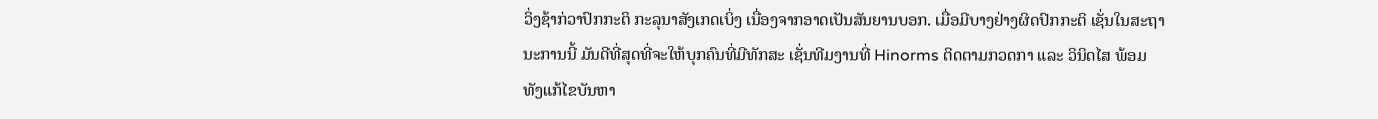ວິ່ງຊ້າກ່ວາປົກກະຕິ ກະລຸນາສັງເກດເບິ່ງ ເນື່ອງຈາກອາດເປັນສັນຍານບອກ. ເມື່ອມີບາງຢ່າງຜິດປົກກະຕິ ເຊັ່ນໃນສະຖານະການນີ້ ມັນດີທີ່ສຸດທີ່ຈະໃຫ້ບຸກຄົນທີ່ມີທັກສະ ເຊັ່ນທີມງານທີ່ Hinorms ຕິດຕາມກວດກາ ແລະ ວິນິດໄສ ພ້ອມທັງແກ້ໄຂບັນຫາ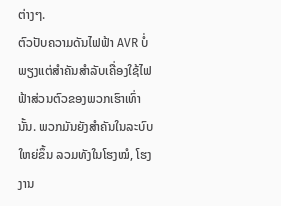ຕ່າງໆ.
ຕົວປັບຄວາມດັນໄຟຟ້າ AVR ບໍ່ພຽງແຕ່ສຳຄັນສຳລັບເຄື່ອງໃຊ້ໄຟຟ້າສ່ວນຕົວຂອງພວກເຮົາເທົ່ານັ້ນ. ພວກມັນຍັງສຳຄັນໃນລະບົບໃຫຍ່ຂຶ້ນ ລວມທັງໃນໂຮງໝໍ, ໂຮງງານ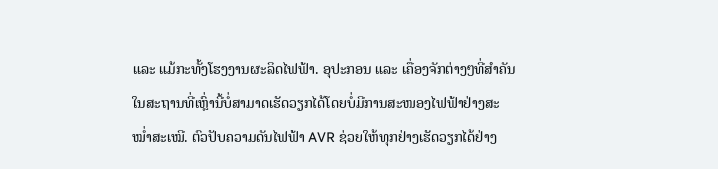ແລະ ແມ້ກະທັ້ງໂຮງງານຜະລິດໄຟຟ້າ. ອຸປະກອນ ແລະ ເຄື່ອງຈັກຕ່າງໆທີ່ສຳຄັນໃນສະຖານທີ່ເຫຼົ່ານີ້ບໍ່ສາມາດເຮັດວຽກໄດ້ໂດຍບໍ່ມີການສະໜອງໄຟຟ້າຢ່າງສະໝໍ່າສະເໝີ. ຕົວປັບຄວາມດັນໄຟຟ້າ AVR ຊ່ວຍໃຫ້ທຸກຢ່າງເຮັດວຽກໄດ້ຢ່າງ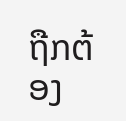ຖືກຕ້ອງ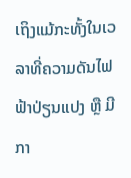ເຖິງແມ້ກະທັ້ງໃນເວລາທີ່ຄວາມດັນໄຟຟ້າປ່ຽນແປງ ຫຼື ມີກາ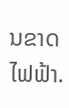ນຂາດໄຟຟ້າ.